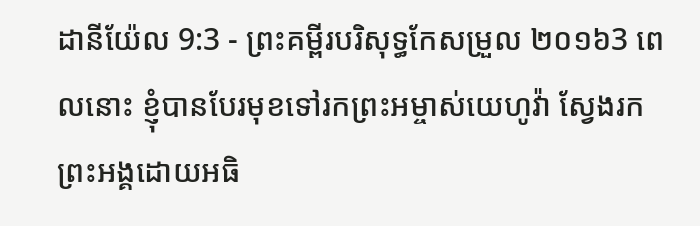ដានីយ៉ែល 9:3 - ព្រះគម្ពីរបរិសុទ្ធកែសម្រួល ២០១៦3 ពេលនោះ ខ្ញុំបានបែរមុខទៅរកព្រះអម្ចាស់យេហូវ៉ា ស្វែងរកព្រះអង្គដោយអធិ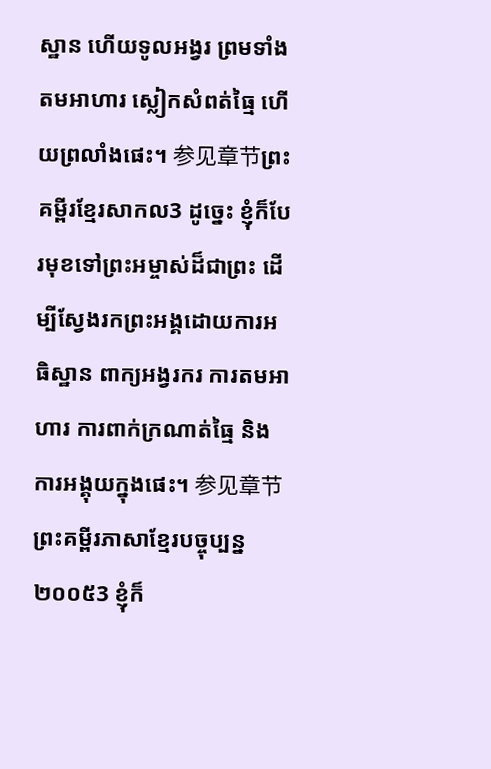ស្ឋាន ហើយទូលអង្វរ ព្រមទាំងតមអាហារ ស្លៀកសំពត់ធ្មៃ ហើយព្រលាំងផេះ។ 参见章节ព្រះគម្ពីរខ្មែរសាកល3 ដូច្នេះ ខ្ញុំក៏បែរមុខទៅព្រះអម្ចាស់ដ៏ជាព្រះ ដើម្បីស្វែងរកព្រះអង្គដោយការអធិស្ឋាន ពាក្យអង្វរករ ការតមអាហារ ការពាក់ក្រណាត់ធ្មៃ និងការអង្គុយក្នុងផេះ។ 参见章节ព្រះគម្ពីរភាសាខ្មែរបច្ចុប្បន្ន ២០០៥3 ខ្ញុំក៏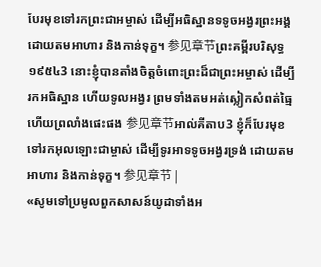បែរមុខទៅរកព្រះជាអម្ចាស់ ដើម្បីអធិស្ឋានទទូចអង្វរព្រះអង្គ ដោយតមអាហារ និងកាន់ទុក្ខ។ 参见章节ព្រះគម្ពីរបរិសុទ្ធ ១៩៥៤3 នោះខ្ញុំបានតាំងចិត្តចំពោះព្រះដ៏ជាព្រះអម្ចាស់ ដើម្បីរកអធិស្ឋាន ហើយទូលអង្វរ ព្រមទាំងតមអត់ស្លៀកសំពត់ធ្មៃ ហើយព្រលាំងផេះផង 参见章节អាល់គីតាប3 ខ្ញុំក៏បែរមុខទៅរកអុលឡោះជាម្ចាស់ ដើម្បីទូរអាទទូចអង្វរទ្រង់ ដោយតមអាហារ និងកាន់ទុក្ខ។ 参见章节 |
«សូមទៅប្រមូលពួកសាសន៍យូដាទាំងអ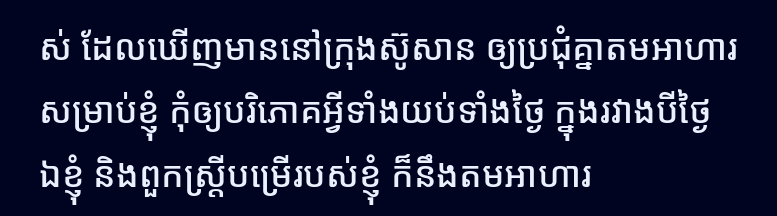ស់ ដែលឃើញមាននៅក្រុងស៊ូសាន ឲ្យប្រជុំគ្នាតមអាហារសម្រាប់ខ្ញុំ កុំឲ្យបរិភោគអ្វីទាំងយប់ទាំងថ្ងៃ ក្នុងរវាងបីថ្ងៃ ឯខ្ញុំ និងពួកស្ត្រីបម្រើរបស់ខ្ញុំ ក៏នឹងតមអាហារ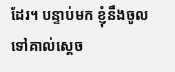ដែរ។ បន្ទាប់មក ខ្ញុំនឹងចូលទៅគាល់ស្តេច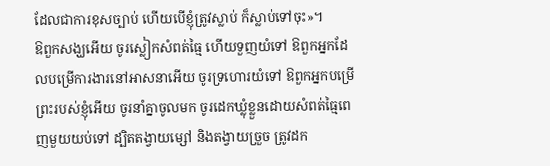ដែលជាការខុសច្បាប់ ហើយបើខ្ញុំត្រូវស្លាប់ ក៏ស្លាប់ទៅចុះ»។
ឱពួកសង្ឃអើយ ចូរស្លៀកសំពត់ធ្មៃ ហើយទួញយំទៅ ឱពួកអ្នកដែលបម្រើការងារនៅអាសនាអើយ ចូរទ្រហោរយំទៅ ឱពួកអ្នកបម្រើព្រះរបស់ខ្ញុំអើយ ចូរនាំគ្នាចូលមក ចូរដេកឃ្លុំខ្លួនដោយសំពត់ធ្មៃពេញមួយយប់ទៅ ដ្បិតតង្វាយម្សៅ និងតង្វាយច្រួច ត្រូវដក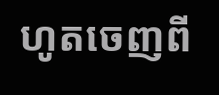ហូតចេញពី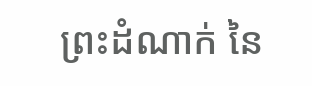ព្រះដំណាក់ នៃ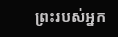ព្រះរបស់អ្នក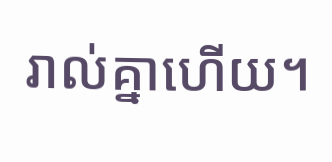រាល់គ្នាហើយ។